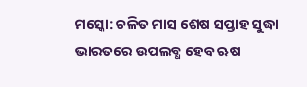ମସ୍କୋ: ଚଳିତ ମାସ ଶେଷ ସପ୍ତାହ ସୁଦ୍ଧା ଭାରତରେ ଉପଲବ୍ଧ ହେବ ଋଷ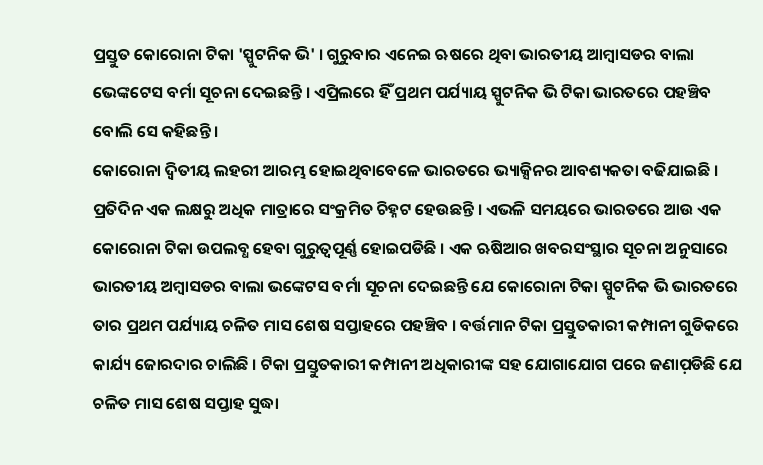ପ୍ରସ୍ତୁତ କୋରୋନା ଟିକା 'ସ୍ପୁଟନିକ ଭି' । ଗୁରୁବାର ଏନେଇ ଋଷରେ ଥିବା ଭାରତୀୟ ଆମ୍ବାସଡର ବାଲା ଭେଙ୍କଟେସ ବର୍ମା ସୂଚନା ଦେଇଛନ୍ତି । ଏପ୍ରିଲରେ ହିଁ ପ୍ରଥମ ପର୍ଯ୍ୟାୟ ସ୍ପୁଟନିକ ଭି ଟିକା ଭାରତରେ ପହଞ୍ଚିବ ବୋଲି ସେ କହିଛନ୍ତି ।
କୋରୋନା ଦ୍ବିତୀୟ ଲହରୀ ଆରମ୍ଭ ହୋଇଥିବାବେଳେ ଭାରତରେ ଭ୍ୟାକ୍ସିନର ଆବଶ୍ୟକତା ବଢିଯାଇଛି । ପ୍ରତିଦିନ ଏକ ଲକ୍ଷରୁ ଅଧିକ ମାତ୍ରାରେ ସଂକ୍ରମିତ ଚିହ୍ନଟ ହେଉଛନ୍ତି । ଏଭଳି ସମୟରେ ଭାରତରେ ଆଉ ଏକ କୋରୋନା ଟିକା ଉପଲବ୍ଧ ହେବା ଗୁରୁତ୍ବପୂର୍ଣ୍ଣ ହୋଇପଡିଛି । ଏକ ଋଷିଆର ଖବରସଂସ୍ଥାର ସୂଚନା ଅନୁସାରେ ଭାରତୀୟ ଅମ୍ବାସଡର ବାଲା ଭଙ୍କେଟସ ବର୍ମା ସୂଚନା ଦେଇଛନ୍ତି ଯେ କୋରୋନା ଟିକା ସ୍ପୁଟନିକ ଭି ଭାରତରେ ତାର ପ୍ରଥମ ପର୍ଯ୍ୟାୟ ଚଳିତ ମାସ ଶେଷ ସପ୍ତାହରେ ପହଞ୍ଚିବ । ବର୍ତ୍ତମାନ ଟିକା ପ୍ରସ୍ତୁତକାରୀ କମ୍ପାନୀ ଗୁଡିକରେ କାର୍ଯ୍ୟ ଜୋରଦାର ଚାଲିଛି । ଟିକା ପ୍ରସ୍ତୁତକାରୀ କମ୍ପାନୀ ଅଧିକାରୀଙ୍କ ସହ ଯୋଗାଯୋଗ ପରେ ଜଣାପ଼ଡିଛି ଯେ ଚଳିତ ମାସ ଶେଷ ସପ୍ତାହ ସୁଦ୍ଧା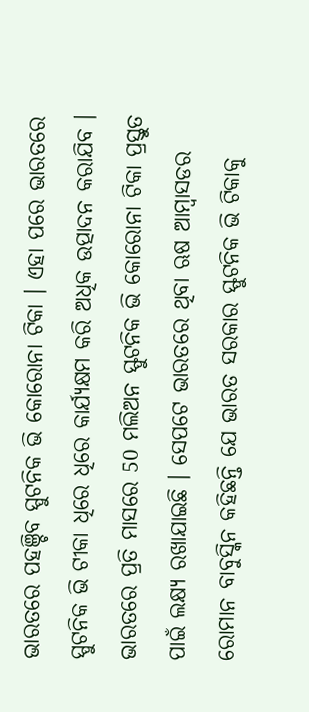ଭାରତରେ ପହଞ୍ଚିବ ସ୍ପୁଟନିକ ଭି କୋରୋନା ଟିକା । ଏହା ପରେ ଭାରତରେ ସ୍ପୁଟନିକ ଭି ଟୀକା ଧିରେ ଧିରେ କାର୍ଯ୍ୟକ୍ଷମ କରି ଅଧିକ ଉତ୍ପାଦନ କରାଯିବ । ଭାରତରେ ପ୍ରତି ମାସରେ 50 ମଲିଅନ ସ୍ଫୁଟନିକ ଭି କୋରୋନା ଟିକା ପ୍ରସ୍ତୁତ ପାଇଁ ଲକ୍ଷ୍ୟ ରଖାଯାଇଛି । ସେପଟେ ଭାରତରେ ଥିବା ଋଷ ଆମ୍ବାସଡର ରୋମାନ ବାବୁସ୍କିନ କହିଛନ୍ତି ଯେ ଭାରତ ସରକାର ସ୍ଫୁଟନିକ ଭି ଟିକାକୁ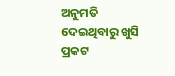ଅନୁମତି ଦେଇଥିବାରୁ ଖୁସି ପ୍ରକଟ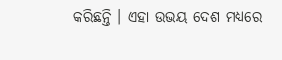କରିଛନ୍ତି । ଏହା ଉଭୟ ଦେଶ ମଧ୍ୟରେ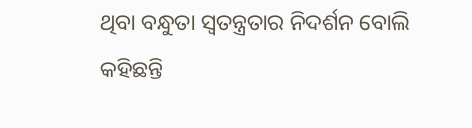ଥିବା ବନ୍ଧୁତା ସ୍ବତନ୍ତ୍ରତାର ନିଦର୍ଶନ ବୋଲି କହିଛନ୍ତି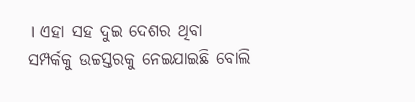। ଏହା ସହ ଦୁଇ ଦେଶର ଥିବା ସମ୍ପର୍କକୁ ଉଚ୍ଚସ୍ତରକୁ ନେଇଯାଇଛି ବୋଲି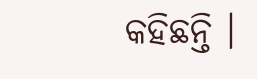କହିଛନ୍ତି ।